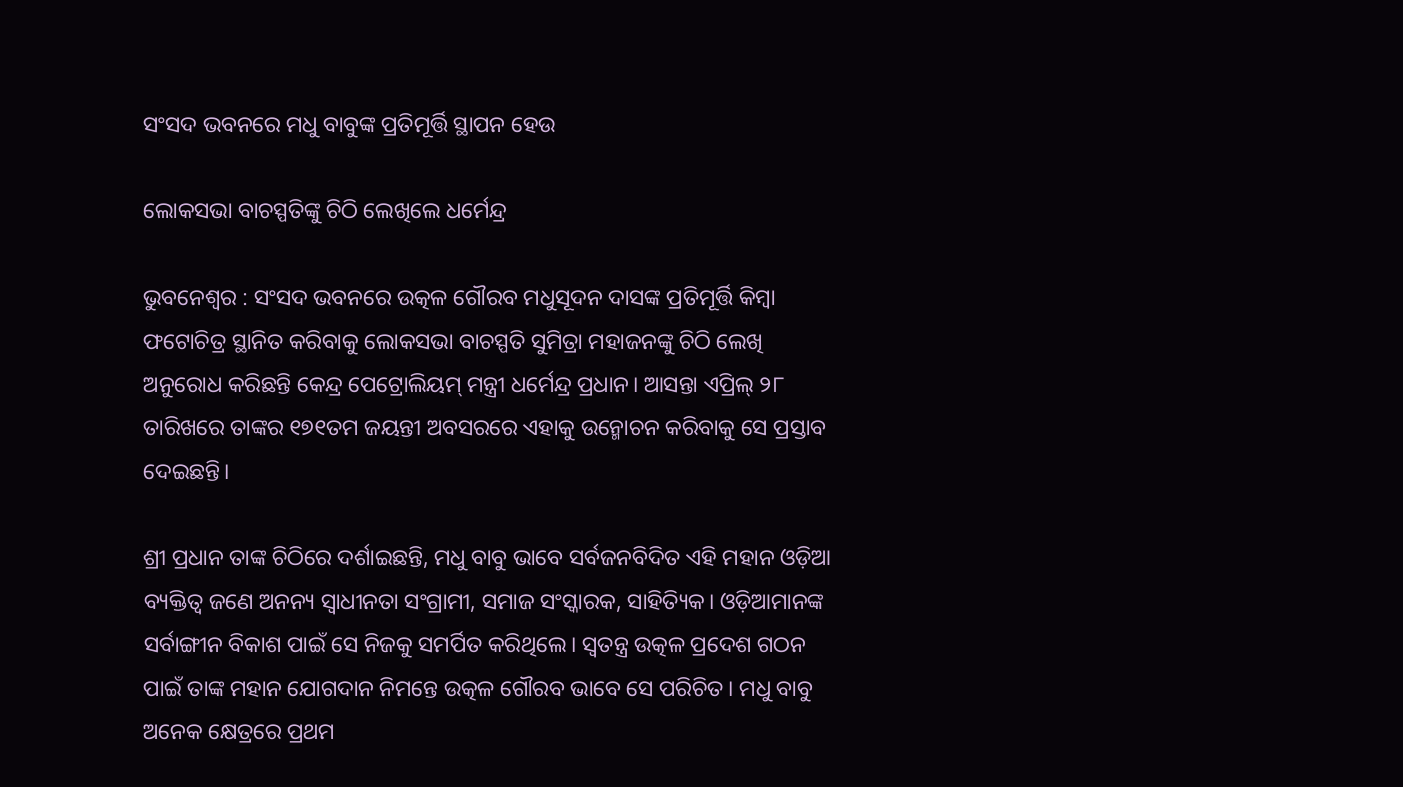ସଂସଦ ଭବନରେ ମଧୁ ବାବୁଙ୍କ ପ୍ରତିମୂର୍ତ୍ତି ସ୍ଥାପନ ହେଉ

ଲୋକସଭା ବାଚସ୍ପତିଙ୍କୁ ଚିଠି ଲେଖିଲେ ଧର୍ମେନ୍ଦ୍ର

ଭୁବନେଶ୍ୱର : ସଂସଦ ଭବନରେ ଉତ୍କଳ ଗୌରବ ମଧୁସୂଦନ ଦାସଙ୍କ ପ୍ରତିମୂର୍ତ୍ତି କିମ୍ବା ଫଟୋଚିତ୍ର ସ୍ଥାନିତ କରିବାକୁ ଲୋକସଭା ବାଚସ୍ପତି ସୁମିତ୍ରା ମହାଜନଙ୍କୁ ଚିଠି ଲେଖି ଅନୁରୋଧ କରିଛନ୍ତି କେନ୍ଦ୍ର ପେଟ୍ରୋଲିୟମ୍‌ ମନ୍ତ୍ରୀ ଧର୍ମେନ୍ଦ୍ର ପ୍ରଧାନ। ଆସନ୍ତା ଏପ୍ରିଲ୍‌ ୨୮ ତାରିଖରେ ତାଙ୍କର ୧୭୧ତମ ଜୟନ୍ତୀ ଅବସରରେ ଏହାକୁ ଉନ୍ମୋଚନ କରିବାକୁ ସେ ପ୍ରସ୍ତାବ ଦେଇଛନ୍ତି।

ଶ୍ରୀ ପ୍ରଧାନ ତାଙ୍କ ଚିଠିରେ ଦର୍ଶାଇଛନ୍ତି, ମଧୁ ବାବୁ ଭାବେ ସର୍ବଜନବିଦିତ ଏହି ମହାନ ଓଡ଼ିଆ ବ୍ୟକ୍ତିତ୍ୱ ଜଣେ ଅନନ୍ୟ ସ୍ୱାଧୀନତା ସଂଗ୍ରାମୀ, ସମାଜ ସଂସ୍କାରକ, ସାହିତ୍ୟିକ। ଓଡ଼ିଆମାନଙ୍କ ସର୍ବାଙ୍ଗୀନ ବିକାଶ ପାଇଁ ସେ ନିଜକୁ ସମର୍ପିତ କରିଥିଲେ। ସ୍ୱତନ୍ତ୍ର ଉତ୍କଳ ପ୍ରଦେଶ ଗଠନ ପାଇଁ ତାଙ୍କ ମହାନ ଯୋଗଦାନ ନିମନ୍ତେ ଉତ୍କଳ ଗୌରବ ଭାବେ ସେ ପରିଚିତ। ମଧୁ ବାବୁ ଅନେକ କ୍ଷେତ୍ରରେ ପ୍ରଥମ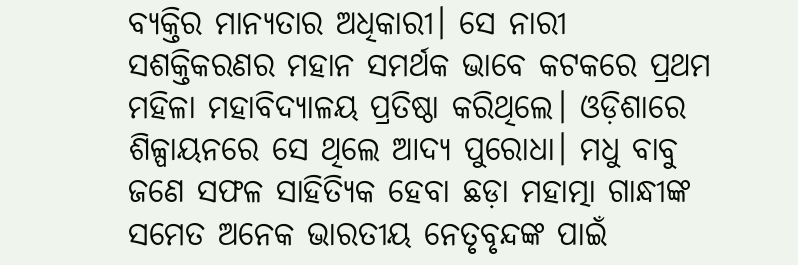ବ୍ୟକ୍ତିର ମାନ୍ୟତାର ଅଧିକାରୀ। ସେ ନାରୀ ସଶକ୍ତିକରଣର ମହାନ ସମର୍ଥକ ଭାବେ କଟକରେ ପ୍ରଥମ ମହିଳା ମହାବିଦ୍ୟାଳୟ ପ୍ରତିଷ୍ଠା କରିଥିଲେ। ଓଡ଼ିଶାରେ ଶିଳ୍ପାୟନରେ ସେ ଥିଲେ ଆଦ୍ୟ ପୁରୋଧା। ମଧୁ ବାବୁ ଜଣେ ସଫଳ ସାହିତ୍ୟିକ ହେବା ଛଡ଼ା ମହାତ୍ମା ଗାନ୍ଧୀଙ୍କ ସମେତ ଅନେକ ଭାରତୀୟ ନେତୃବୃନ୍ଦଙ୍କ ପାଇଁ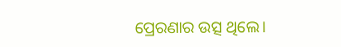ପ୍ରେରଣାର ଉତ୍ସ ଥିଲେ।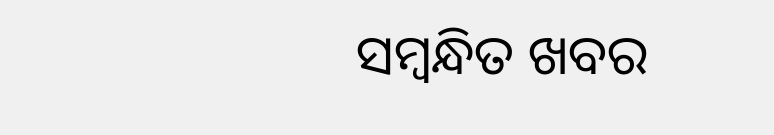ସମ୍ବନ୍ଧିତ ଖବର